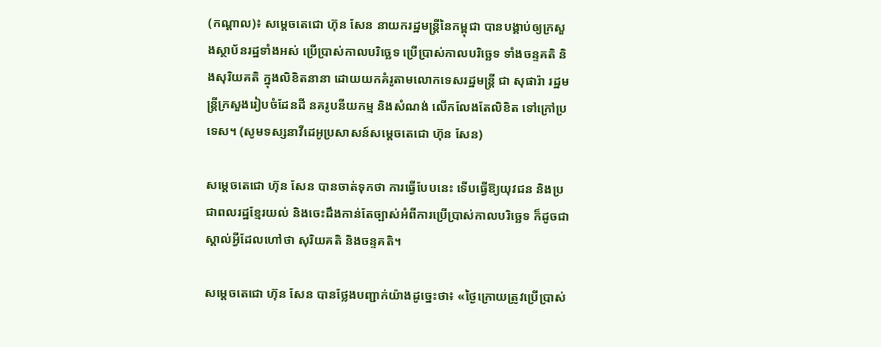(កណ្ដាល)៖ សម្តេចតេជោ ហ៊ុន សែន នាយករដ្ឋមន្រ្តីនៃកម្ពុជា បានបង្គាប់ឲ្យក្រសួងស្ថាប័នរដ្ឋទាំងអស់ ប្រើប្រាស់កាលបរិច្ឆេទ ប្រើប្រាស់កាលបរិច្ឆេទ ទាំងចន្ទគតិ និងសុរិយគតិ ក្នុងលិខិតនានា ដោយយកគំរូតាមលោកទេសរដ្ឋមន្រ្តី ជា សុផារ៉ា រដ្ឋមន្រ្តីក្រសួងរៀបចំដែនដី នគរូបនីយកម្ម និងសំណង់ លើកលែងតែលិខិត ទៅក្រៅប្រទេស។ (សូមទស្សនាវីដេអូប្រសាសន៍សម្ដេចតេជោ ហ៊ុន សែន)

សម្តេចតេជោ ហ៊ុន សែន បានចាត់ទុកថា ការធ្វើបែបនេះ ទើបធ្វើឱ្យយុវជន និងប្រជាពលរដ្ឋខ្មែរយល់ និងចេះដឹងកាន់តែច្បាស់អំពីការប្រើប្រាស់កាលបរិច្ឆេទ ក៏ដូចជាស្គាល់អ្វីដែលហៅថា សុរិយគតិ និងចន្ទគតិ។

សម្តេចតេជោ ហ៊ុន សែន បានថ្លែងបញ្ជាក់យ៉ាងដូច្នេះថា៖ «ថ្ងៃក្រោយត្រូវប្រើប្រាស់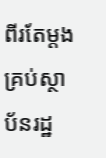ពីរតែម្តង គ្រប់ស្ថាប័នរដ្ឋ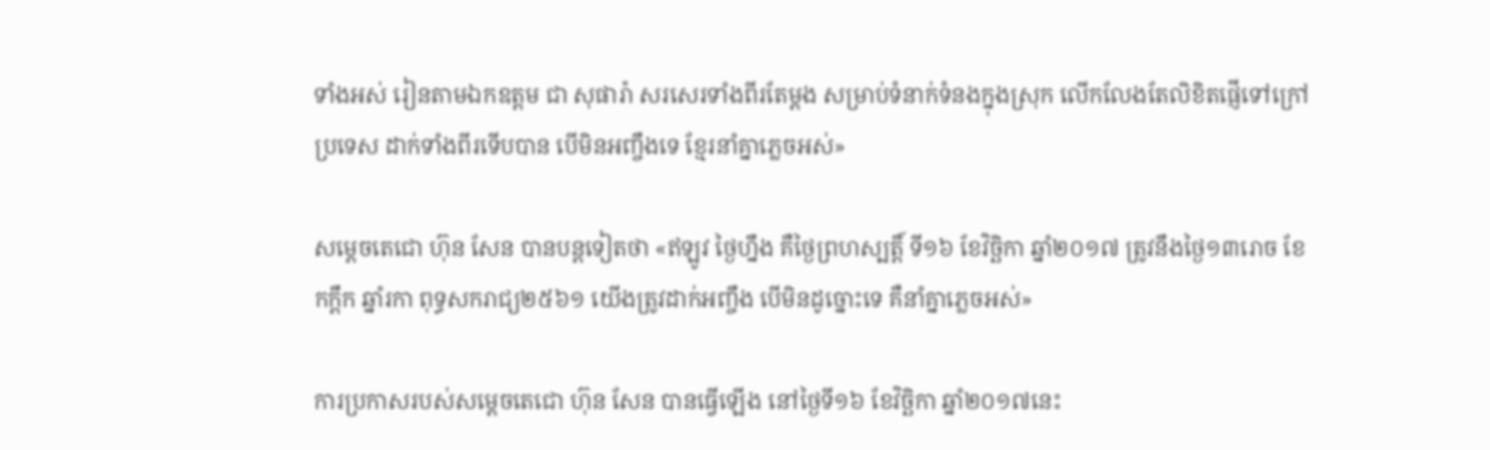ទាំងអស់ រៀនតាមឯកឧត្តម ជា សុផារ៉ា សរសេរទាំងពីរតែម្តង សម្រាប់ទំនាក់ទំនងក្នុងស្រុក លើកលែងតែលិខិតផ្ញើទៅក្រៅប្រទេស ដាក់ទាំងពីរទើបបាន បើមិនអញ្ចឹងទេ ខ្មែរនាំគ្នាភ្លេចអស់»

សម្តេចតេជោ ហ៊ុន សែន បានបន្តទៀតថា «ឥឡូវ ថ្ងៃហ្នឹង គឺថ្ងៃព្រហស្បត្តិ៍ ទី១៦ ខែវិច្ឆិកា ឆ្នាំ២០១៧ ត្រូវនឹងថ្ងៃ១៣រោច ខែកក្តឹក ឆ្នាំរកា ពុទ្ធសករាជ្យ២៥៦១ យើងត្រូវដាក់អញ្ចឹង បើមិនដូច្នោះទេ គឺនាំគ្នាភ្លេចអស់»

ការប្រកាសរបស់សម្តេចតេជោ ហ៊ុន សែន បានធ្វើឡើង នៅថ្ងៃទី១៦ ខែវិច្ឆិកា ឆ្នាំ២០១៧នេះ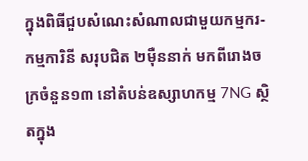ក្នុងពិធីជួបសំណេះសំណាលជាមួយកម្មករ-កម្មការិនី សរុបជិត ២ម៉ឺននាក់ មកពីរោងចក្រចំនួន១៣ នៅតំបន់ឧស្សាហកម្ម 7NG ស្ថិតក្នុង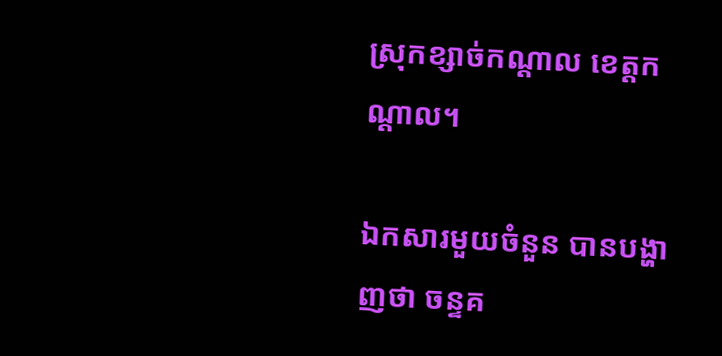ស្រុកខ្សាច់កណ្តាល ខេត្តកណ្តាល។

ឯកសារមួយចំនួន បានបង្ហាញថា ចន្ទគ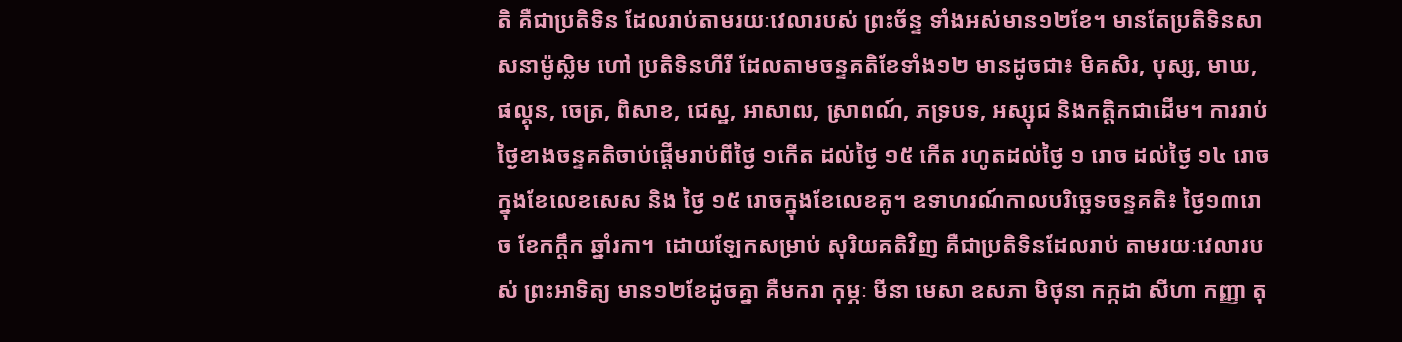តិ គឺជាប្រតិទិន ដែលរាប់តាមរយៈវេលារបស់ ព្រះច័ន្ទ ទាំងអស់មាន១២ខែ។ មានតែប្រតិទិនសាសនាម៉ូស្លិម ហៅ ប្រតិទិនហីរី ដែលតាមចន្ទគតិខែទាំង១២ មានដូចជា៖ មិគសិរ, បុស្ស, មាឃ, ផល្គុន, ចេត្រ, ពិសាខ, ជេស្ឋ, អាសាឍ, ស្រាពណ៍, ភទ្របទ, អស្សុជ និងកត្តិកជាដើម។ ការរាប់ថ្ងៃខាងចន្ទគតិចាប់ផ្តើមរាប់ពីថ្ងៃ ១កើត ដល់ថ្ងៃ ១៥ កើត រហូតដល់ថ្ងៃ ១ រោច ដល់ថ្ងៃ ១៤ រោចក្នុងខែលេខសេស និង ថ្ងៃ ១៥ រោចក្នុងខែលេខគូ។ ឧទាហរណ៍កាលបរិច្ឆេទចន្ទគតិ៖ ថ្ងៃ១៣រោច ខែកក្តឹក ឆ្នាំរកា។  ដោយឡែកសម្រាប់ សុរិយគតិវិញ គឺជាប្រតិទិនដែលរាប់ តាមរយៈវេលារបស់ ព្រះអាទិត្យ មាន១២ខែដូចគ្នា គឺមករា កុម្ភៈ មីនា មេសា ឧសភា មិថុនា កក្កដា សីហា កញ្ញា តុ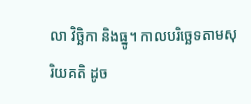លា វិច្ឆិកា និងធ្នូ។ កាលបរិច្ឆេទតាមសុរិយគតិ ដូច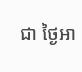ជា ថ្ងៃអា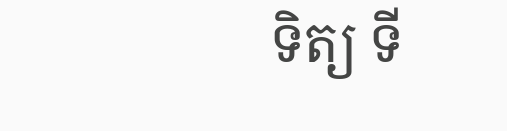ទិត្យ ទី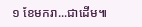១ ខែមករា...ជាដើម៕